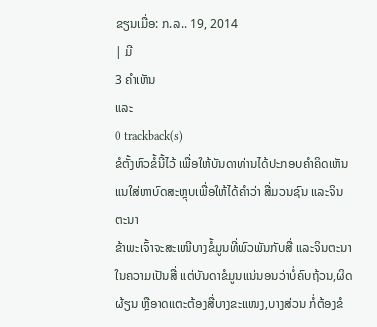ຂຽນເມື່ອ: ກ.ລ.. 19, 2014
| ມີ
3 ຄຳເຫັນ
ແລະ
0 trackback(s)
ຂໍຕັ້ງຫົວຂໍ້ນີ້ໄວ້ ເພື່ອໃຫ້ບັນດາທ່ານໄດ້ປະກອບຄຳຄິດເຫັນ ແນໃສ່ຫາບົດສະຫຼຸບເພື່ອໃຫ້ໄດ້ຄຳວ່າ ສື່ມວນຊົນ ແລະຈິນຕະນາ
ຂ້າພະເຈົ້າຈະສະເໜີບາງຂໍ້ມູນທີ່ພົວພັນກັບສື່ ແລະຈິນຕະນາໃນຄວາມເປັນສື່ ແຕ່ບັນດາຂໍມູນແນ່ນອນວ່າບໍ່ຄົບຖ້ວນ,ຜິດຜ້ຽນ ຫຼືອາດແຕະຕ້ອງສື່ບາງຂະແໜງ,ບາງສ່ວນ ກໍ່ຕ້ອງຂໍ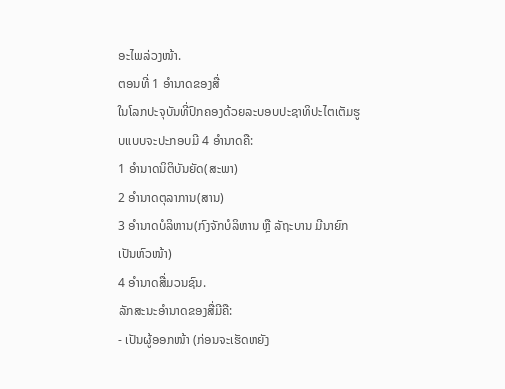ອະໄພລ່ວງໜ້າ.
ຕອນທີ່ 1 ອຳນາດຂອງສື່
ໃນໂລກປະຈຸບັນທີ່ປົກຄອງດ້ວຍລະບອບປະຊາທິປະໄຕເຕັມຮູບແບບຈະປະກອບມີ 4 ອຳນາດຄື:
1 ອຳນາດນິຕິບັນຍັດ(ສະພາ)
2 ອຳນາດຕຸລາການ(ສານ)
3 ອຳນາດບໍລິຫານ(ກົງຈັກບໍລິຫານ ຫຼື ລັຖະບານ ມີນາຍົກເປັນຫົວໜ້າ)
4 ອຳນາດສື່ມວນຊົນ.
ລັກສະນະອຳນາດຂອງສື່ມີຄື:
- ເປັນຜູ້ອອກໜ້າ (ກ່ອນຈະເຮັດຫຍັງ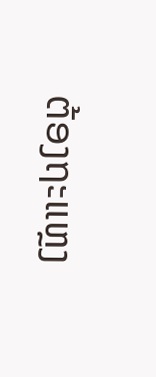ຕ້ອງຖະແຫຼງ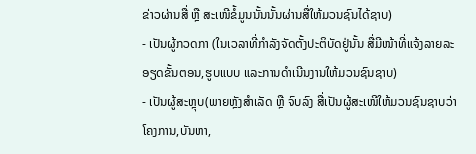ຂ່າວຜ່ານສື່ ຫຼື ສະເໜີຂໍ້ມູນນັ້ນນັ້ນຜ່ານສື່ໃຫ້ມວນຊົນໄດ້ຊາບ)
- ເປັນຜູ້ກວດກາ (ໃນເວລາທີ່ກຳລັງຈັດຕັ້ງປະຕິບັດຢູ່ນັ້ນ ສື່ມີໜ້າທີ່ແຈ້ງລາຍລະອຽດຂັ້ນຕອນ,ຮູບແບບ ແລະການດຳເນີນງານໃຫ້ມວນຊົນຊາບ)
- ເປັນຜູ້ສະຫຼຸບ(ພາຍຫຼັງສຳເລັດ ຫຼື ຈົບລົງ ສື່ເປັນຜູ້ສະເໜີໃຫ້ມວນຊົນຊາບວ່າ ໂຄງການ,ບັນຫາ,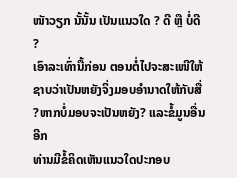ໜັາວຽກ ນັ້ນັ້ນ ເປັນແນວໃດ ? ດີ ຫຼື ບໍ່ດີ ?
ເອົາລະເທົ່ານື້ກ່ອນ ຕອນຕໍ່ໄປຈະສະເໜີໃຫ້ຊາບວ່າເປັນຫຍັງຈິ່ງມອບອຳນາດໃຫ້ກັບສື່ ?ຫາກບໍ່ມອບຈະເປັນຫຍັງ? ແລະຂໍ້ມູນອື່ນອີກ
ທ່ານມີຂໍ້ຄິດເຫັນແນວໃດປະກອບ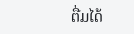ຕື່ມໄດ້